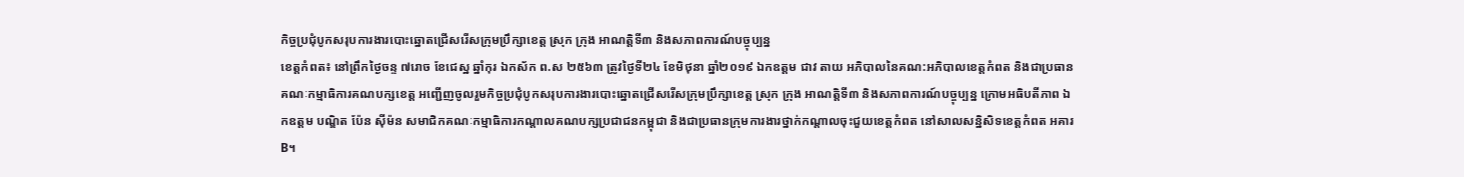កិច្ចប្រជុំបូកសរុបការងារបោះឆ្នោតជ្រើសរើសក្រុមប្រឹក្សាខេត្ត ស្រុក ក្រុង អាណត្តិទី៣ និងសភាពការណ៍បច្ចុប្បន្ន
ខេត្តកំពត៖ នៅព្រឹកថ្ងៃចន្ទ ៧រោច ខែជេស្ឋ ឆ្នាំកុរ ឯកស័ក ព.ស ២៥៦៣ ត្រូវថ្ងៃទី២៤ ខែមិថុនា ឆ្នាំ២០១៩ ឯកឧត្តម ជាវ តាយ អភិបាលនៃគណ:អភិបាលខេត្តកំពត និងជាប្រធានគណៈកម្មាធិការគណបក្សខេត្ត អញ្ជើញចូលរួមកិច្ចប្រជុំបូកសរុបការងារបោះឆ្នោតជ្រើសរើសក្រុមប្រឹក្សាខេត្ត ស្រុក ក្រុង អាណត្តិទី៣ និងសភាពការណ៍បច្ចុប្បន្ន ក្រោមអធិបតីភាព ឯកឧត្តម បណ្ឌិត ប៉ែន ស៊ីម៉ន សមាជិកគណៈកម្មាធិការកណ្តាលគណបក្សប្រជាជនកម្ពុជា និងជាប្រធានក្រុមការងារថ្នាក់កណ្តាលចុះជួយខេត្តកំពត នៅសាលសន្និសិទខេត្តកំពត អគារB។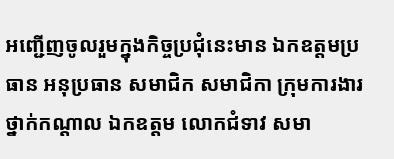អញ្ជើញចូលរួមក្នុងកិច្ចប្រជុំនេះមាន ឯកឧត្តមប្រធាន អនុប្រធាន សមាជិក សមាជិកា ក្រុមការងារថ្នាក់កណ្តាល ឯកឧត្តម លោកជំទាវ សមា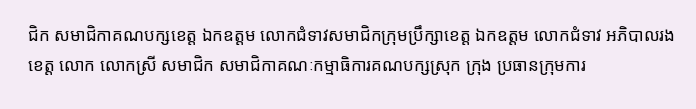ជិក សមាជិកាគណបក្សខេត្ត ឯកឧត្តម លោកជំទាវសមាជិកក្រុមប្រឹក្សាខេត្ត ឯកឧត្តម លោកជំទាវ អភិបាលរងខេត្ត លោក លោកស្រី សមាជិក សមាជិកាគណៈកម្មាធិការគណបក្សស្រុក ក្រុង ប្រធានក្រុមការ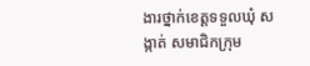ងារថ្នាក់ខេត្តទទួលឃុំ សង្កាត់ សមាជិកក្រុម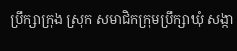ប្រឹក្សាក្រុង ស្រុក សមាជិកក្រុមប្រឹក្សាឃុំ សង្កា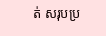ត់ សរុបប្រ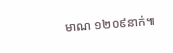មាណ ១២០៩នាក់៕